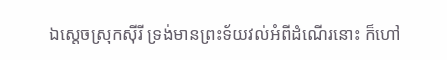ឯស្តេចស្រុកស៊ីរី ទ្រង់មានព្រះទ័យវល់អំពីដំណើរនោះ ក៏ហៅ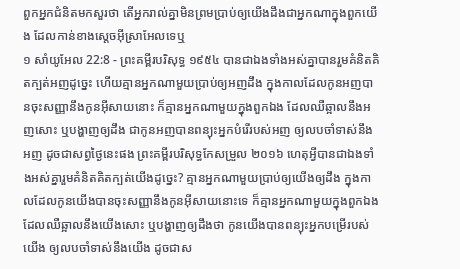ពួកអ្នកជំនិតមកសួរថា តើអ្នករាល់គ្នាមិនព្រមប្រាប់ឲ្យយើងដឹងជាអ្នកណាក្នុងពួកយើង ដែលកាន់ខាងស្តេចអ៊ីស្រាអែលទេឬ
១ សាំយូអែល 22:8 - ព្រះគម្ពីរបរិសុទ្ធ ១៩៥៤ បានជាឯងទាំងអស់គ្នាបានរួមគំនិតគិតក្បត់អញដូច្នេះ ហើយគ្មានអ្នកណាមួយប្រាប់ឲ្យអញដឹង ក្នុងកាលដែលកូនអញបានចុះសញ្ញានឹងកូនអ៊ីសាយនោះ ក៏គ្មានអ្នកណាមួយក្នុងពួកឯង ដែលឈឺឆ្អាលនឹងអញសោះ ឬបង្ហាញឲ្យដឹង ជាកូនអញបានពន្យុះអ្នកបំរើរបស់អញ ឲ្យលបចាំទាស់នឹងអញ ដូចជាសព្វថ្ងៃនេះផង ព្រះគម្ពីរបរិសុទ្ធកែសម្រួល ២០១៦ ហេតុអ្វីបានជាឯងទាំងអស់គ្នារួមគំនិតគិតក្បត់យើងដូច្នេះ? គ្មានអ្នកណាមួយប្រាប់ឲ្យយើងឲ្យដឹង ក្នុងកាលដែលកូនយើងបានចុះសញ្ញានឹងកូនអ៊ីសាយនោះទេ ក៏គ្មានអ្នកណាមួយក្នុងពួកឯងដែលឈឺឆ្អាលនឹងយើងសោះ ឬបង្ហាញឲ្យដឹងថា កូនយើងបានពន្យុះអ្នកបម្រើរបស់យើង ឲ្យលបចាំទាស់នឹងយើង ដូចជាស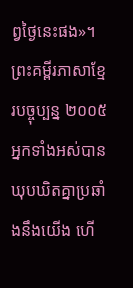ព្វថ្ងៃនេះផង»។ ព្រះគម្ពីរភាសាខ្មែរបច្ចុប្បន្ន ២០០៥ អ្នកទាំងអស់បានឃុបឃិតគ្នាប្រឆាំងនឹងយើង ហើ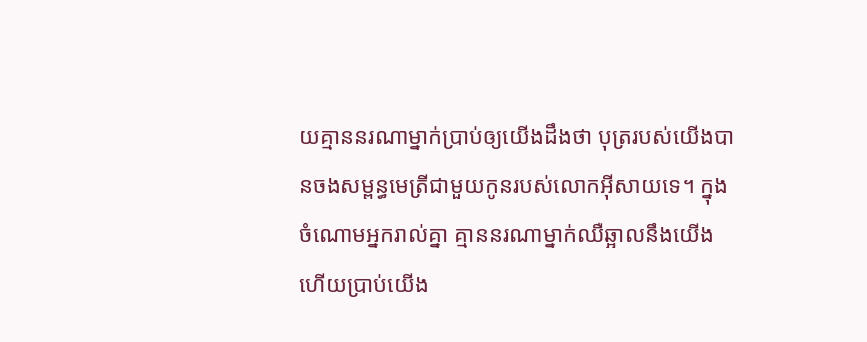យគ្មាននរណាម្នាក់ប្រាប់ឲ្យយើងដឹងថា បុត្ររបស់យើងបានចងសម្ពន្ធមេត្រីជាមួយកូនរបស់លោកអ៊ីសាយទេ។ ក្នុងចំណោមអ្នករាល់គ្នា គ្មាននរណាម្នាក់ឈឺឆ្អាលនឹងយើង ហើយប្រាប់យើង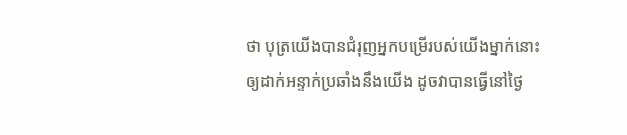ថា បុត្រយើងបានជំរុញអ្នកបម្រើរបស់យើងម្នាក់នោះ ឲ្យដាក់អន្ទាក់ប្រឆាំងនឹងយើង ដូចវាបានធ្វើនៅថ្ងៃ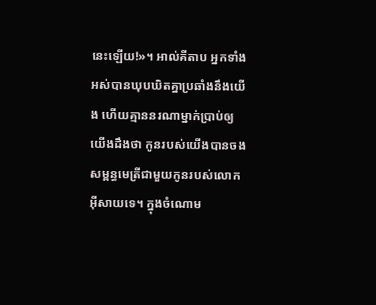នេះឡើយ!»។ អាល់គីតាប អ្នកទាំងអស់បានឃុបឃិតគ្នាប្រឆាំងនឹងយើង ហើយគ្មាននរណាម្នាក់ប្រាប់ឲ្យយើងដឹងថា កូនរបស់យើងបានចងសម្ពន្ធមេត្រីជាមួយកូនរបស់លោកអ៊ីសាយទេ។ ក្នុងចំណោម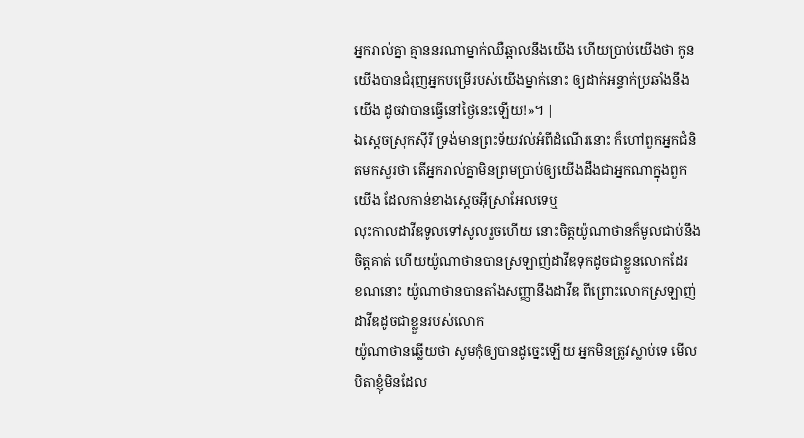អ្នករាល់គ្នា គ្មាននរណាម្នាក់ឈឺឆ្អាលនឹងយើង ហើយប្រាប់យើងថា កូនយើងបានជំរុញអ្នកបម្រើរបស់យើងម្នាក់នោះ ឲ្យដាក់អន្ទាក់ប្រឆាំងនឹងយើង ដូចវាបានធ្វើនៅថ្ងៃនេះឡើយ!»។ |
ឯស្តេចស្រុកស៊ីរី ទ្រង់មានព្រះទ័យវល់អំពីដំណើរនោះ ក៏ហៅពួកអ្នកជំនិតមកសួរថា តើអ្នករាល់គ្នាមិនព្រមប្រាប់ឲ្យយើងដឹងជាអ្នកណាក្នុងពួកយើង ដែលកាន់ខាងស្តេចអ៊ីស្រាអែលទេឬ
លុះកាលដាវីឌទូលទៅសូលរួចហើយ នោះចិត្តយ៉ូណាថានក៏មូលជាប់នឹងចិត្តគាត់ ហើយយ៉ូណាថានបានស្រឡាញ់ដាវីឌទុកដូចជាខ្លួនលោកដែរ
ខណនោះ យ៉ូណាថានបានតាំងសញ្ញានឹងដាវីឌ ពីព្រោះលោកស្រឡាញ់ដាវីឌដូចជាខ្លួនរបស់លោក
យ៉ូណាថានឆ្លើយថា សូមកុំឲ្យបានដូច្នេះឡើយ អ្នកមិនត្រូវស្លាប់ទេ មើល បិតាខ្ញុំមិនដែល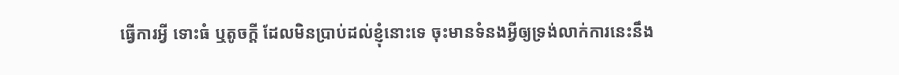ធ្វើការអ្វី ទោះធំ ឬតូចក្តី ដែលមិនប្រាប់ដល់ខ្ញុំនោះទេ ចុះមានទំនងអ្វីឲ្យទ្រង់លាក់ការនេះនឹង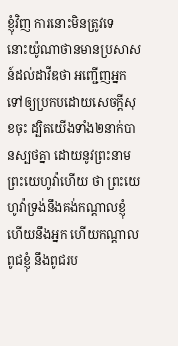ខ្ញុំវិញ ការនោះមិនត្រូវទេ
នោះយ៉ូណាថានមានប្រសាសន៍ដល់ដាវីឌថា អញ្ជើញអ្នកទៅឲ្យប្រកបដោយសេចក្ដីសុខចុះ ដ្បិតយើងទាំង២នាក់បានស្បថគ្នា ដោយនូវព្រះនាមព្រះយេហូវ៉ាហើយ ថា ព្រះយេហូវ៉ាទ្រង់នឹងគង់កណ្តាលខ្ញុំហើយនឹងអ្នក ហើយកណ្តាលពូជខ្ញុំ នឹងពូជរប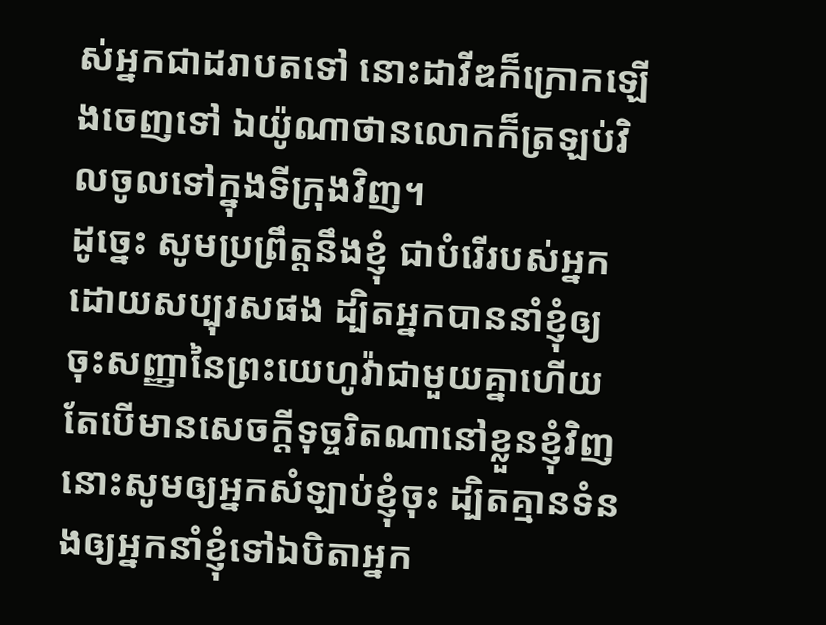ស់អ្នកជាដរាបតទៅ នោះដាវីឌក៏ក្រោកឡើងចេញទៅ ឯយ៉ូណាថានលោកក៏ត្រឡប់វិលចូលទៅក្នុងទីក្រុងវិញ។
ដូច្នេះ សូមប្រព្រឹត្តនឹងខ្ញុំ ជាបំរើរបស់អ្នកដោយសប្បុរសផង ដ្បិតអ្នកបាននាំខ្ញុំឲ្យចុះសញ្ញានៃព្រះយេហូវ៉ាជាមួយគ្នាហើយ តែបើមានសេចក្ដីទុច្ចរិតណានៅខ្លួនខ្ញុំវិញ នោះសូមឲ្យអ្នកសំឡាប់ខ្ញុំចុះ ដ្បិតគ្មានទំនងឲ្យអ្នកនាំខ្ញុំទៅឯបិតាអ្នក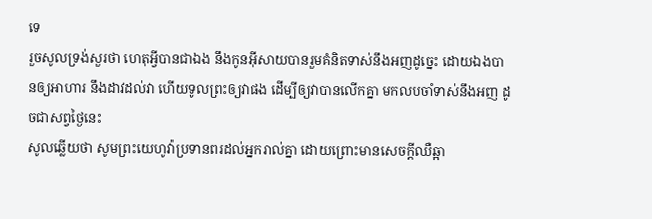ទេ
រួចសូលទ្រង់សួរថា ហេតុអ្វីបានជាឯង នឹងកូនអ៊ីសាយបានរួមគំនិតទាស់នឹងអញដូច្នេះ ដោយឯងបានឲ្យអាហារ នឹងដាវដល់វា ហើយទូលព្រះឲ្យវាផង ដើម្បីឲ្យវាបានលើកគ្នា មកលបចាំទាស់នឹងអញ ដូចជាសព្វថ្ងៃនេះ
សូលឆ្លើយថា សូមព្រះយេហូវ៉ាប្រទានពរដល់អ្នករាល់គ្នា ដោយព្រោះមានសេចក្ដីឈឺឆ្អា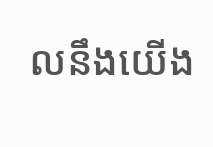លនឹងយើង